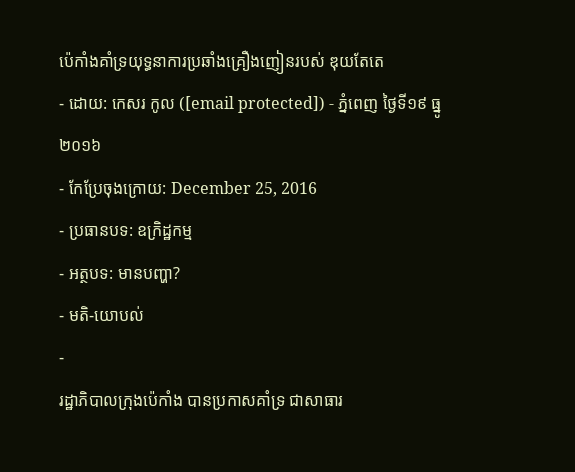ប៉េកាំងគាំទ្រយុទ្ធនាការប្រឆាំងគ្រឿងញៀនរបស់ ឌុយតែតេ
- ដោយ: កេសរ កូល ([email protected]) - ភ្នំពេញ ថ្ងៃទី១៩ ធ្នូ ២០១៦
- កែប្រែចុងក្រោយ: December 25, 2016
- ប្រធានបទ: ឧក្រិដ្ឋកម្ម
- អត្ថបទ: មានបញ្ហា?
- មតិ-យោបល់
-
រដ្ឋាភិបាលក្រុងប៉េកាំង បានប្រកាសគាំទ្រ ជាសាធារ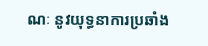ណៈ នូវយុទ្ធនាការប្រឆាំង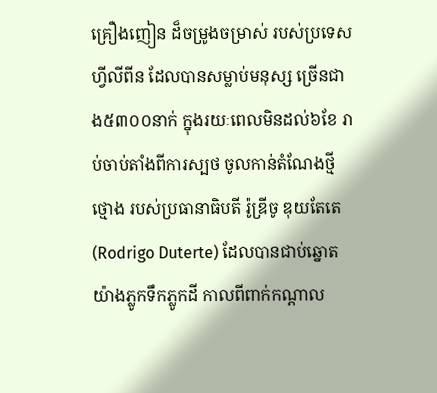គ្រឿងញៀន ដ៏ចម្រូងចម្រាស់ របស់ប្រទេសហ្វីលីពីន ដែលបានសម្លាប់មនុស្ស ច្រើនជាង៥៣០០នាក់ ក្នុងរយៈពេលមិនដល់៦ខែ រាប់ចាប់តាំងពីការស្បថ ចូលកាន់តំណែងថ្មីថ្មោង របស់ប្រធានាធិបតី រ៉ូឌ្រីចូ ឌុយតែតេ (Rodrigo Duterte) ដែលបានជាប់ឆ្នោត យ៉ាងភ្លូកទឹកភ្លូកដី កាលពីពាក់កណ្ដាល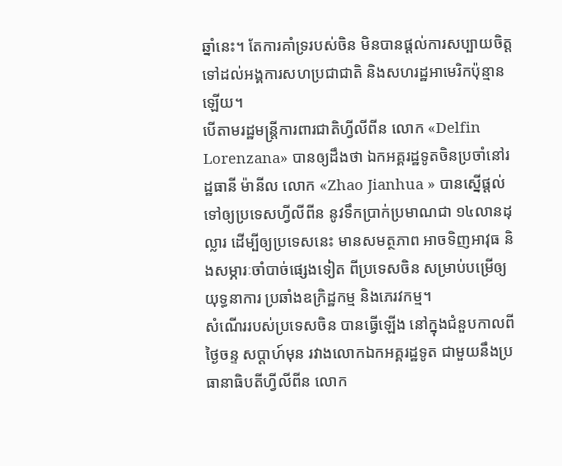ឆ្នាំនេះ។ តែការគាំទ្ររបស់ចិន មិនបានផ្ដល់ការសប្បាយចិត្ត ទៅដល់អង្គការសហប្រជាជាតិ និងសហរដ្ឋអាមេរិកប៉ុន្មានឡើយ។
បើតាមរដ្ឋមន្ត្រីការពារជាតិហ្វីលីពីន លោក «Delfin Lorenzana» បានឲ្យដឹងថា ឯកអគ្គរដ្ឋទូតចិនប្រចាំនៅរដ្ឋធានី ម៉ានីល លោក «Zhao Jianhua » បានស្នើផ្ដល់ទៅឲ្យប្រទេសហ្វីលីពីន នូវទឹកប្រាក់ប្រមាណជា ១៤លានដុល្លារ ដើម្បីឲ្យប្រទេសនេះ មានសមត្ថភាព អាចទិញអាវុធ និងសម្ភារៈចាំបាច់ផ្សេងទៀត ពីប្រទេសចិន សម្រាប់បម្រើឲ្យយុទ្ធនាការ ប្រឆាំងឧក្រិដ្ឋកម្ម និងភេរវកម្ម។
សំណើររបស់ប្រទេសចិន បានធ្វើឡើង នៅក្នុងជំនួបកាលពីថ្ងៃចន្ទ សប្ដាហ៍មុន រវាងលោកឯកអគ្គរដ្ឋទូត ជាមួយនឹងប្រធានាធិបតីហ្វីលីពីន លោក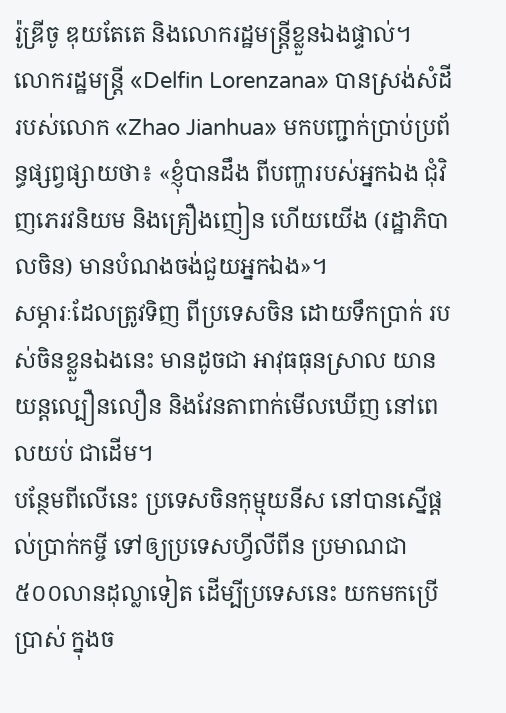រ៉ូឌ្រីចូ ឌុយតែតេ និងលោករដ្ឋមន្ត្រីខ្លួនឯងផ្ទាល់។ លោករដ្ឋមន្ត្រី «Delfin Lorenzana» បានស្រង់សំដីរបស់លោក «Zhao Jianhua» មកបញ្ជាក់ប្រាប់ប្រព័ន្ធផ្សព្វផ្សាយថា៖ «ខ្ញុំបានដឹង ពីបញ្ហារបស់អ្នកឯង ជុំវិញភេរវនិយម និងគ្រឿងញៀន ហើយយើង (រដ្ឋាភិបាលចិន) មានបំណងចង់ជួយអ្នកឯង»។
សម្ភារៈដែលត្រូវទិញ ពីប្រទេសចិន ដោយទឹកប្រាក់ របស់ចិនខ្លួនឯងនេះ មានដូចជា អាវុធធុនស្រាល យានយន្ដល្បឿនលឿន និងវែនតាពាក់មើលឃើញ នៅពេលយប់ ជាដើម។
បន្ថែមពីលើនេះ ប្រទេសចិនកុម្មុយនីស នៅបានស្នើផ្ដល់ប្រាក់កម្ចី ទៅឲ្យប្រទេសហ្វីលីពីន ប្រមាណជា៥០០លានដុល្លាទៀត ដើម្បីប្រទេសនេះ យកមកប្រើប្រាស់ ក្នុងច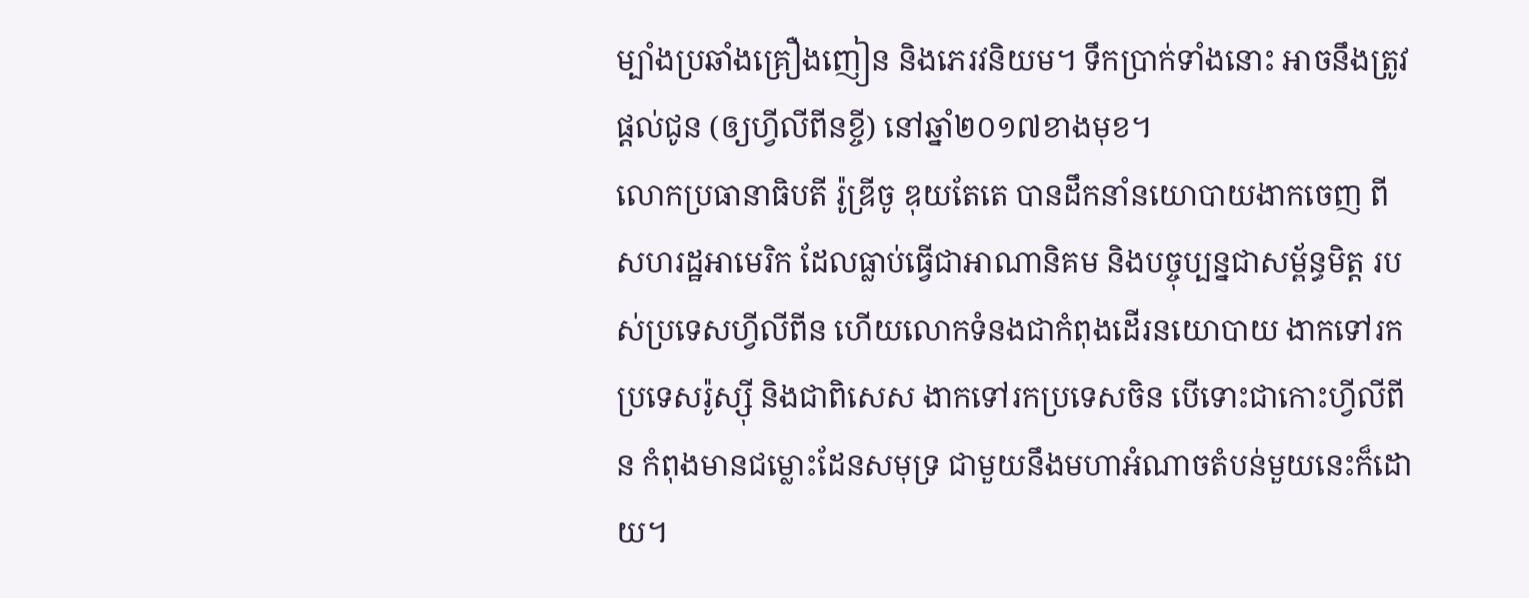ម្បាំងប្រឆាំងគ្រឿងញៀន និងភេរវនិយម។ ទឹកប្រាក់ទាំងនោះ អាចនឹងត្រូវផ្ដល់ជូន (ឲ្យហ្វីលីពីនខ្ចី) នៅឆ្នាំ២០១៧ខាងមុខ។
លោកប្រធានាធិបតី រ៉ូឌ្រីចូ ឌុយតែតេ បានដឹកនាំនយោបាយងាកចេញ ពីសហរដ្ឋអាមេរិក ដែលធ្លាប់ធ្វើជាអាណានិគម និងបច្ចុប្បន្នជាសម្ព័ន្ធមិត្ត របស់ប្រទេសហ្វីលីពីន ហើយលោកទំនងជាកំពុងដើរនយោបាយ ងាកទៅរកប្រទេសរ៉ូស្ស៊ី និងជាពិសេស ងាកទៅរកប្រទេសចិន បើទោះជាកោះហ្វីលីពីន កំពុងមានជម្លោះដែនសមុទ្រ ជាមួយនឹងមហាអំណាចតំបន់មួយនេះក៏ដោយ។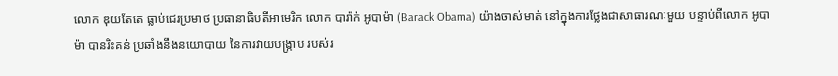លោក ឌុយតែតេ ធ្លាប់ជេរប្រមាថ ប្រធានាធិបតីអាមេរិក លោក បារ៉ាក់ អូបាម៉ា (Barack Obama) យ៉ាងចាស់មាត់ នៅក្នុងការថ្លែងជាសាធារណៈមួយ បន្ទាប់ពីលោក អូបាម៉ា បានរិះគន់ ប្រឆាំងនឹងនយោបាយ នៃការវាយបង្ក្រាប របស់រ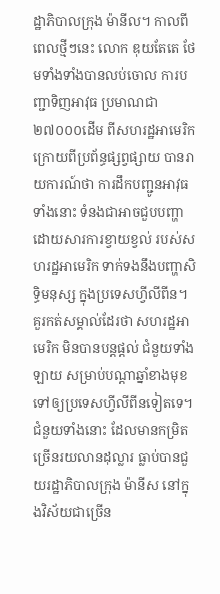ដ្ឋាភិបាលក្រុង ម៉ានីល។ កាលពីពេលថ្មីៗនេះ លោក ឌុយតែតេ ថែមទាំងទាំងបានលប់ចោល ការបញ្ជាទិញអាវុធ ប្រមាណជា២៧០០០ដើម ពីសហរដ្ឋអាមេរិក ក្រោយពីប្រព័ន្ធផ្សព្វផ្សាយ បានរាយការណ៍ថា ការដឹកបញ្ជូនអាវុធទាំងនោះ ទំនងជាអាចជួបបញ្ហា ដោយសារការខ្វាយខ្វល់ របស់សហរដ្ឋអាមេរិក ទាក់ទងនឹងបញ្ហាសិទ្ធិមនុស្ស ក្នុងប្រទេសហ្វីលីពីន។
គួរកត់សម្គាល់ដែរថា សហរដ្ឋអាមេរិក មិនបានបន្តផ្ដល់ ជំនួយទាំងឡាយ សម្រាប់បណ្ដាឆ្នាំខាងមុខ ទៅឲ្យប្រទេសហ្វីលីពីនទៀតទេ។ ជំនួយទាំងនោះ ដែលមានកម្រិត ច្រើនរយលានដុល្លារ ធ្លាប់បានជួយរដ្ឋាភិបាលក្រុង ម៉ានីស នៅក្នុងវិស័យជាច្រើន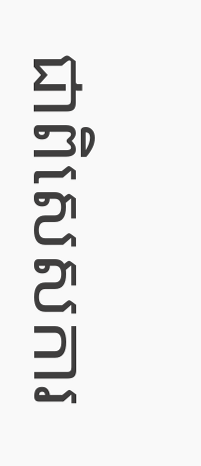ជាពិសេសការ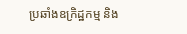ប្រឆាំងឧក្រិដ្ឋកម្ម និង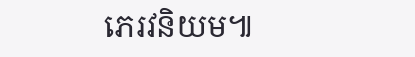ភេរវនិយម៕